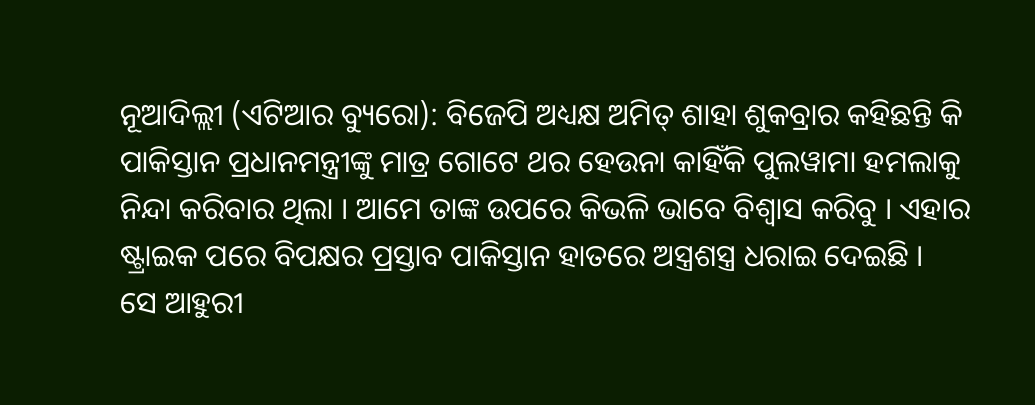ନୂଆଦିଲ୍ଲୀ (ଏଟିଆର ବ୍ୟୁରୋ): ବିଜେପି ଅଧ୍ୟକ୍ଷ ଅମିତ୍ ଶାହା ଶୁକବ୍ରାର କହିଛନ୍ତି କି ପାକିସ୍ତାନ ପ୍ରଧାନମନ୍ତ୍ରୀଙ୍କୁ ମାତ୍ର ଗୋଟେ ଥର ହେଉନା କାହିଁକି ପୁଲୱାମା ହମଲାକୁ ନିନ୍ଦା କରିବାର ଥିଲା । ଆମେ ତାଙ୍କ ଉପରେ କିଭଳି ଭାବେ ବିଶ୍ୱାସ କରିବୁ । ଏହାର ଷ୍ଟ୍ରାଇକ ପରେ ବିପକ୍ଷର ପ୍ରସ୍ତାବ ପାକିସ୍ତାନ ହାତରେ ଅସ୍ତ୍ରଶସ୍ତ୍ର ଧରାଇ ଦେଇଛି ।
ସେ ଆହୁରୀ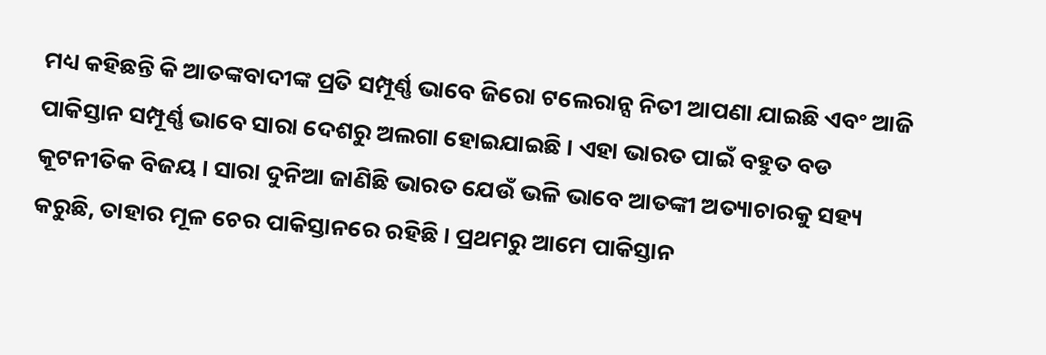ମଧ୍ୟ କହିଛନ୍ତି କି ଆତଙ୍କବାଦୀଙ୍କ ପ୍ରତି ସମ୍ପୂର୍ଣ୍ଣ ଭାବେ ଜିରୋ ଟଲେରାନ୍ସ ନିତୀ ଆପଣା ଯାଇଛି ଏବଂ ଆଜି ପାକିସ୍ତାନ ସମ୍ପୂର୍ଣ୍ଣ ଭାବେ ସାରା ଦେଶରୁ ଅଲଗା ହୋଇଯାଇଛି । ଏହା ଭାରତ ପାଇଁ ବହୁତ ବଡ କୂଟନୀତିକ ବିଜୟ । ସାରା ଦୁନିଆ ଜାଣିଛି ଭାରତ ଯେଉଁ ଭଳି ଭାବେ ଆତଙ୍କୀ ଅତ୍ୟାଚାରକୁ ସହ୍ୟ କରୁଛି, ତାହାର ମୂଳ ଚେର ପାକିସ୍ତାନରେ ରହିଛି । ପ୍ରଥମରୁ ଆମେ ପାକିସ୍ତାନ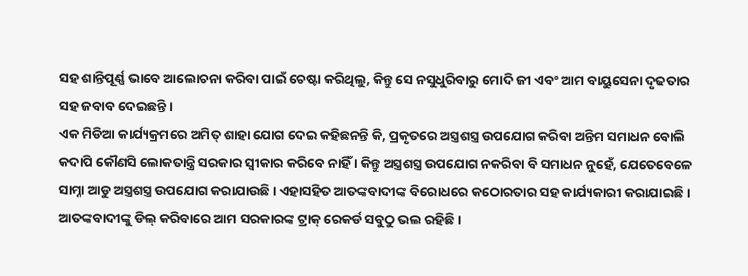ସହ ଶାନ୍ତିପୂର୍ଣ୍ଣ ଭାବେ ଆଲୋଚନା କରିବା ପାଇଁ ଚେଷ୍ଟା କରିଥିଲୁ, କିନ୍ତୁ ସେ ନସୁଧୁରିବାରୁ ମୋଦି ଜୀ ଏବଂ ଆମ ବାୟୁସେନା ଦୃଢତାର ସହ ଜବାବ ଦେଇଛନ୍ତି ।
ଏକ ମିଡିଆ କାର୍ଯ୍ୟକ୍ରମରେ ଅମିତ୍ ଶାହା ଯୋଗ ଦେଇ କହିଛନନ୍ତି କି, ପ୍ରକୃତରେ ଅସ୍ତ୍ରଶସ୍ତ୍ର ଉପଯୋଗ କରିବା ଅନ୍ତିମ ସମାଧନ ବୋଲି କଦାପି କୌଣସି ଲୋକତାନ୍ତ୍ରି ସରକାର ସ୍ୱୀକାର କରିବେ ନାହିଁ । କିନ୍ତୁ ଅସ୍ତ୍ରଶସ୍ତ୍ର ଉପଯୋଗ ନକରିବା ବି ସମାଧନ ନୁହେଁ, ଯେତେବେଳେ ସାମ୍ନା ଆଡୁ ଅସ୍ତ୍ରଶସ୍ତ୍ର ଉପଯୋଗ କରାଯାଉଛି । ଏହାସହିତ ଆତଙ୍କବାଦୀଙ୍କ ବିରୋଧରେ କଠୋରତାର ସହ କାର୍ଯ୍ୟକାରୀ କରାଯାଇଛି । ଆତଙ୍କବାଦୀଙ୍କୁ ଡିଲ୍ କରିବାରେ ଆମ ସରକାରଙ୍କ ଟ୍ରାକ୍ ରେକର୍ଡ ସବୁଠୁ ଭଲ ରହିଛି ।